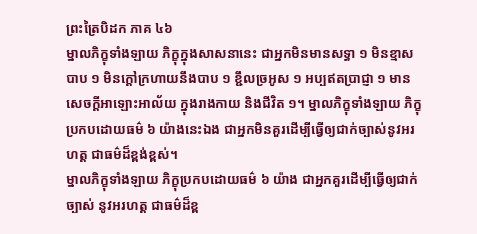ព្រះត្រៃបិដក ភាគ ៤៦
ម្នាលភិក្ខុទាំងឡាយ ភិក្ខុក្នុងសាសនានេះ ជាអ្នកមិនមានសទ្ធា ១ មិនខ្មាសបាប ១ មិនក្តៅក្រហាយនឹងបាប ១ ខ្ជឹលច្រអូស ១ អប្បឥតប្រាជ្ញា ១ មានសេចក្តីអាឡោះអាល័យ ក្នុងរាងកាយ និងជីវិត ១។ ម្នាលភិក្ខុទាំងឡាយ ភិក្ខុប្រកបដោយធម៌ ៦ យ៉ាងនេះឯង ជាអ្នកមិនគួរដើម្បីធ្វើឲ្យជាក់ច្បាស់នូវអរហត្ត ជាធម៌ដ៏ខ្ពង់ខ្ពស់។
ម្នាលភិក្ខុទាំងឡាយ ភិក្ខុប្រកបដោយធម៌ ៦ យ៉ាង ជាអ្នកគួរដើម្បីធ្វើឲ្យជាក់ច្បាស់ នូវអរហត្ត ជាធម៌ដ៏ខ្ព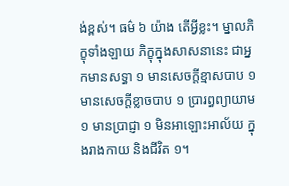ង់ខ្ពស់។ ធម៌ ៦ យ៉ាង តើអ្វីខ្លះ។ ម្នាលភិក្ខុទាំងឡាយ ភិក្ខុក្នុងសាសនានេះ ជាអ្នកមានសទ្ធា ១ មានសេចក្តីខ្មាសបាប ១ មានសេចក្តីខ្លាចបាប ១ ប្រារព្ធព្យាយាម ១ មានប្រាជ្ញា ១ មិនអាឡោះអាល័យ ក្នុងរាងកាយ និងជីវិត ១។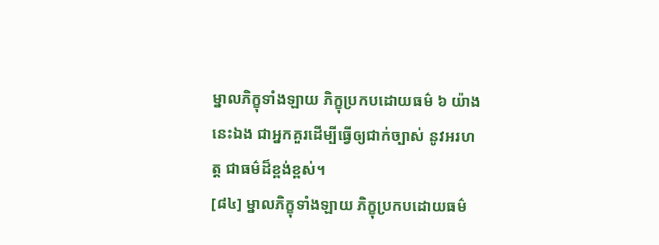ម្នាលភិក្ខុទាំងឡាយ ភិក្ខុប្រកបដោយធម៌ ៦ យ៉ាងនេះឯង ជាអ្នកគួរដើម្បីធ្វើឲ្យជាក់ច្បាស់ នូវអរហត្ត ជាធម៌ដ៏ខ្ពង់ខ្ពស់។
[៨៤] ម្នាលភិក្ខុទាំងឡាយ ភិក្ខុប្រកបដោយធម៌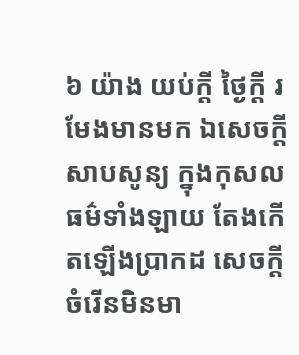៦ យ៉ាង យប់ក្តី ថ្ងៃក្តី រមែងមានមក ឯសេចក្តីសាបសូន្យ ក្នុងកុសលធម៌ទាំងឡាយ តែងកើតឡើងប្រាកដ សេចក្តីចំរើនមិនមា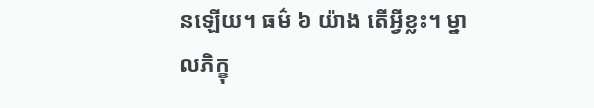នឡើយ។ ធម៌ ៦ យ៉ាង តើអ្វីខ្លះ។ ម្នាលភិក្ខុ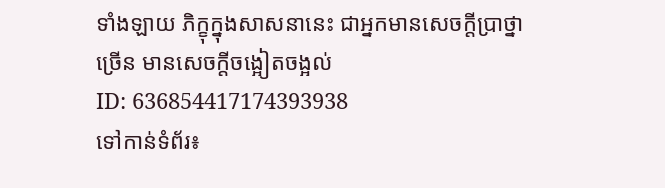ទាំងឡាយ ភិក្ខុក្នុងសាសនានេះ ជាអ្នកមានសេចក្តីប្រាថ្នាច្រើន មានសេចក្តីចង្អៀតចង្អល់
ID: 636854417174393938
ទៅកាន់ទំព័រ៖